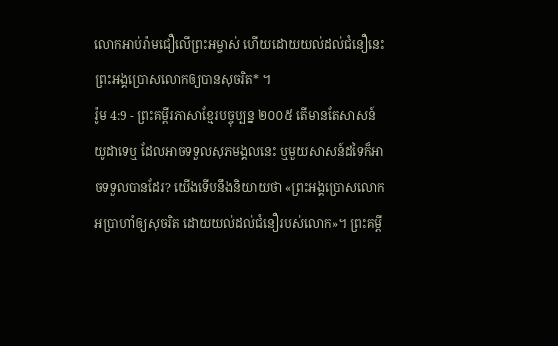លោកអាប់រ៉ាមជឿលើព្រះអម្ចាស់ ហើយដោយយល់ដល់ជំនឿនេះ ព្រះអង្គប្រោសលោកឲ្យបានសុចរិត* ។
រ៉ូម 4:9 - ព្រះគម្ពីរភាសាខ្មែរបច្ចុប្បន្ន ២០០៥ តើមានតែសាសន៍យូដាទេឬ ដែលអាចទទួលសុភមង្គលនេះ ឬមួយសាសន៍ដទៃក៏អាចទទួលបានដែរ? យើងទើបនឹងនិយាយថា «ព្រះអង្គប្រោសលោកអប្រាហាំឲ្យសុចរិត ដោយយល់ដល់ជំនឿរបស់លោក»។ ព្រះគម្ពី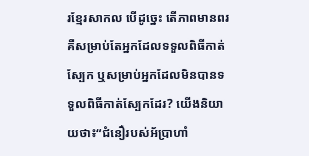រខ្មែរសាកល បើដូច្នេះ តើភាពមានពរគឺសម្រាប់តែអ្នកដែលទទួលពិធីកាត់ស្បែក ឬសម្រាប់អ្នកដែលមិនបានទទួលពិធីកាត់ស្បែកដែរ? យើងនិយាយថា៖“ជំនឿរបស់អ័ប្រាហាំ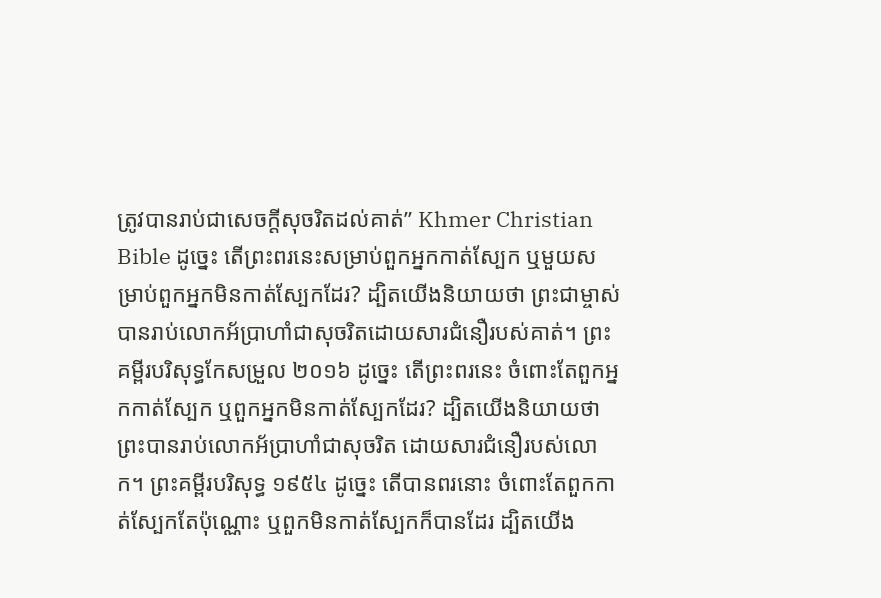ត្រូវបានរាប់ជាសេចក្ដីសុចរិតដល់គាត់” Khmer Christian Bible ដូច្នេះ តើព្រះពរនេះសម្រាប់ពួកអ្នកកាត់ស្បែក ឬមួយសម្រាប់ពួកអ្នកមិនកាត់ស្បែកដែរ? ដ្បិតយើងនិយាយថា ព្រះជាម្ចាស់បានរាប់លោកអ័ប្រាហាំជាសុចរិតដោយសារជំនឿរបស់គាត់។ ព្រះគម្ពីរបរិសុទ្ធកែសម្រួល ២០១៦ ដូច្នេះ តើព្រះពរនេះ ចំពោះតែពួកអ្នកកាត់ស្បែក ឬពួកអ្នកមិនកាត់ស្បែកដែរ? ដ្បិតយើងនិយាយថា ព្រះបានរាប់លោកអ័ប្រាហាំជាសុចរិត ដោយសារជំនឿរបស់លោក។ ព្រះគម្ពីរបរិសុទ្ធ ១៩៥៤ ដូច្នេះ តើបានពរនោះ ចំពោះតែពួកកាត់ស្បែកតែប៉ុណ្ណោះ ឬពួកមិនកាត់ស្បែកក៏បានដែរ ដ្បិតយើង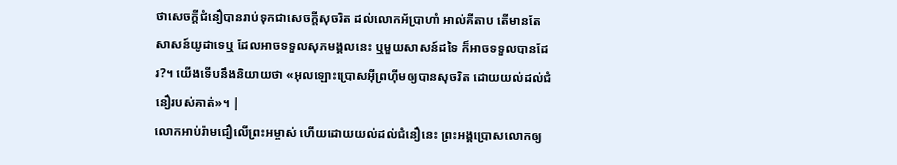ថាសេចក្ដីជំនឿបានរាប់ទុកជាសេចក្ដីសុចរិត ដល់លោកអ័ប្រាហាំ អាល់គីតាប តើមានតែសាសន៍យូដាទេឬ ដែលអាចទទួលសុភមង្គលនេះ ឬមួយសាសន៍ដទៃ ក៏អាចទទួលបានដែរ?។ យើងទើបនឹងនិយាយថា «អុលឡោះប្រោសអ៊ីព្រហ៊ីមឲ្យបានសុចរិត ដោយយល់ដល់ជំនឿរបស់គាត់»។ |
លោកអាប់រ៉ាមជឿលើព្រះអម្ចាស់ ហើយដោយយល់ដល់ជំនឿនេះ ព្រះអង្គប្រោសលោកឲ្យ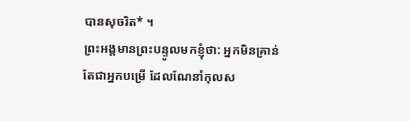បានសុចរិត* ។
ព្រះអង្គមានព្រះបន្ទូលមកខ្ញុំថា: អ្នកមិនគ្រាន់តែជាអ្នកបម្រើ ដែលណែនាំកុលស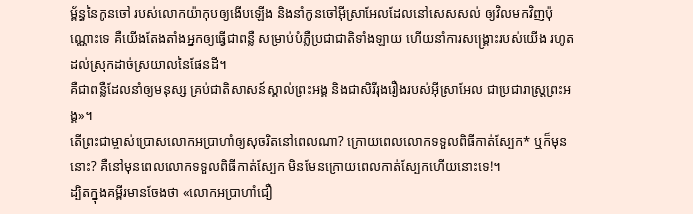ម្ព័ន្ធនៃកូនចៅ របស់លោកយ៉ាកុបឲ្យងើបឡើង និងនាំកូនចៅអ៊ីស្រាអែលដែលនៅសេសសល់ ឲ្យវិលមកវិញប៉ុណ្ណោះទេ គឺយើងតែងតាំងអ្នកឲ្យធ្វើជាពន្លឺ សម្រាប់បំភ្លឺប្រជាជាតិទាំងឡាយ ហើយនាំការសង្គ្រោះរបស់យើង រហូតដល់ស្រុកដាច់ស្រយាលនៃផែនដី។
គឺជាពន្លឺដែលនាំឲ្យមនុស្ស គ្រប់ជាតិសាសន៍ស្គាល់ព្រះអង្គ និងជាសិរីរុងរឿងរបស់អ៊ីស្រាអែល ជាប្រជារាស្ត្រព្រះអង្គ»។
តើព្រះជាម្ចាស់ប្រោសលោកអប្រាហាំឲ្យសុចរិតនៅពេលណា? ក្រោយពេលលោកទទួលពិធីកាត់ស្បែក* ឬក៏មុននោះ? គឺនៅមុនពេលលោកទទួលពិធីកាត់ស្បែក មិនមែនក្រោយពេលកាត់ស្បែកហើយនោះទេ!។
ដ្បិតក្នុងគម្ពីរមានចែងថា «លោកអប្រាហាំជឿ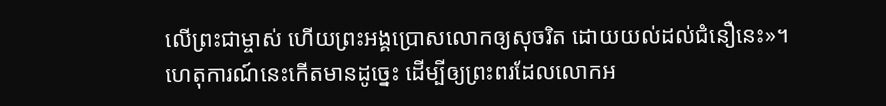លើព្រះជាម្ចាស់ ហើយព្រះអង្គប្រោសលោកឲ្យសុចរិត ដោយយល់ដល់ជំនឿនេះ»។
ហេតុការណ៍នេះកើតមានដូច្នេះ ដើម្បីឲ្យព្រះពរដែលលោកអ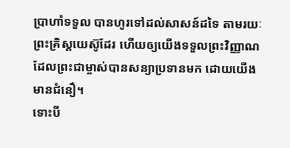ប្រាហាំទទួល បានហូរទៅដល់សាសន៍ដទៃ តាមរយៈព្រះគ្រិស្តយេស៊ូដែរ ហើយឲ្យយើងទទួលព្រះវិញ្ញាណដែលព្រះជាម្ចាស់បានសន្យាប្រទានមក ដោយយើងមានជំនឿ។
ទោះបី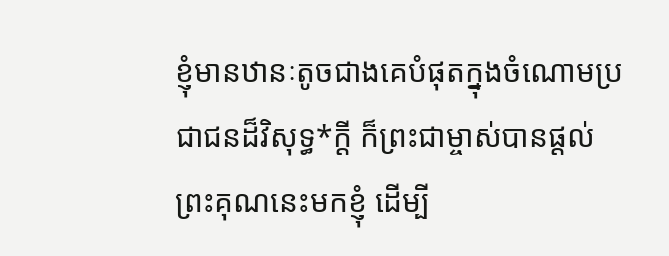ខ្ញុំមានឋានៈតូចជាងគេបំផុតក្នុងចំណោមប្រជាជនដ៏វិសុទ្ធ*ក្ដី ក៏ព្រះជាម្ចាស់បានផ្ដល់ព្រះគុណនេះមកខ្ញុំ ដើម្បី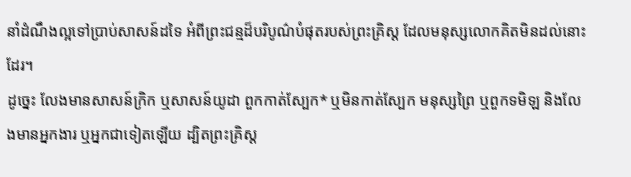នាំដំណឹងល្អទៅប្រាប់សាសន៍ដទៃ អំពីព្រះជន្មដ៏បរិបូណ៌បំផុតរបស់ព្រះគ្រិស្ត ដែលមនុស្សលោកគិតមិនដល់នោះដែរ។
ដូច្នេះ លែងមានសាសន៍ក្រិក ឬសាសន៍យូដា ពួកកាត់ស្បែក* ឬមិនកាត់ស្បែក មនុស្សព្រៃ ឬពួកទមិឡ និងលែងមានអ្នកងារ ឬអ្នកជាទៀតឡើយ ដ្បិតព្រះគ្រិស្ត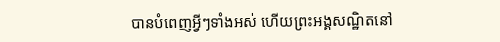បានបំពេញអ្វីៗទាំងអស់ ហើយព្រះអង្គសណ្ឋិតនៅ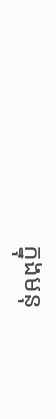ក្នុងមនុ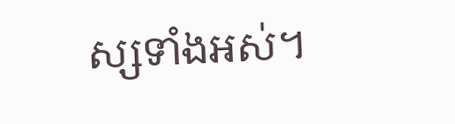ស្សទាំងអស់។